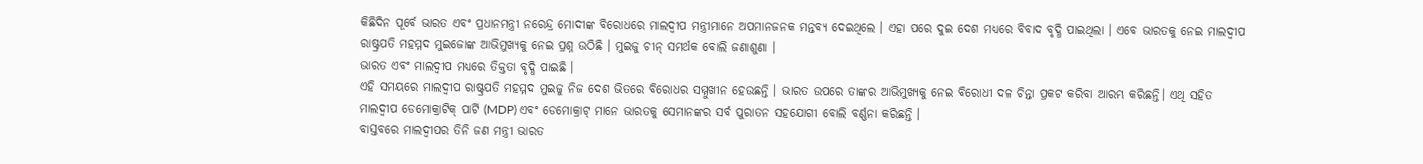କିଛିଦିନ ପୂର୍ବେ ଭାରତ ଏବଂ ପ୍ରଧାନମନ୍ତ୍ରୀ ନରେନ୍ଦ୍ର ମୋଦୀଙ୍କ ବିରୋଧରେ ମାଲଦ୍ୱୀପ ମନ୍ତ୍ରୀମାନେ ଅପମାନଜନକ ମନ୍ତବ୍ୟ ଦେଇଥିଲେ । ଏହା ପରେ ଦୁଇ ଦେଶ ମଧ୍ୟରେ ବିବାଦ ବୃଦ୍ଧି ପାଇଥିଲା । ଏବେ ଭାରତକୁ ନେଇ ମାଲଦ୍ୱୀପ ରାଷ୍ଟ୍ରପତି ମହମ୍ମଦ ମୁଇଜୋଙ୍କ ଆଭିମୁଖ୍ୟକୁ ନେଇ ପ୍ରଶ୍ନ ଉଠିଛି । ମୁଇଜୁ ଚୀନ୍ ସମର୍ଥକ ବୋଲି ଜଣାଶୁଣା ।
ଭାରତ ଏବଂ ମାଲଦ୍ୱୀପ ମଧ୍ୟରେ ତିକ୍ତତା ବୃଦ୍ଧି ପାଇଛି ।
ଏହି ସମୟରେ ମାଲଦ୍ୱୀପ ରାଷ୍ଟ୍ରପତି ମହମ୍ମଦ ମୁଇଜୁ ନିଜ ଦେଶ ଭିତରେ ବିରୋଧର ସମ୍ମୁଖୀନ ହେଉଛନ୍ତି । ଭାରତ ଉପରେ ତାଙ୍କର ଆଭିମୁଖ୍ୟକୁ ନେଇ ବିରୋଧୀ ଦଳ ଚିନ୍ତା ପ୍ରକଟ କରିବା ଆରମ୍ଭ କରିଛନ୍ତି। ଏଥି ସହିତ ମାଲଦ୍ୱୀପ ଡେମୋକ୍ରାଟିକ୍ ପାର୍ଟି (MDP) ଏବଂ ଡେମୋକ୍ରାଟ୍ ମାନେ ଭାରତକୁ ସେମାନଙ୍କର ସର୍ବ ପୁରାତନ ସହଯୋଗୀ ବୋଲି ବର୍ଣ୍ଣନା କରିଛନ୍ତି ।
ବାସ୍ତବରେ ମାଲଦ୍ୱୀପର ତିନି ଜଣ ମନ୍ତ୍ରୀ ଭାରତ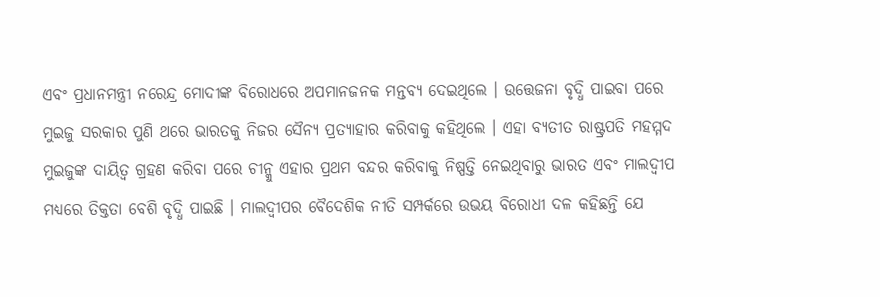ଏବଂ ପ୍ରଧାନମନ୍ତ୍ରୀ ନରେନ୍ଦ୍ର ମୋଦୀଙ୍କ ବିରୋଧରେ ଅପମାନଜନକ ମନ୍ତବ୍ୟ ଦେଇଥିଲେ । ଉତ୍ତେଜନା ବୃଦ୍ଧି ପାଇବା ପରେ ମୁଇଜୁ ସରକାର ପୁଣି ଥରେ ଭାରତକୁ ନିଜର ସୈନ୍ୟ ପ୍ରତ୍ୟାହାର କରିବାକୁ କହିଥିଲେ । ଏହା ବ୍ୟତୀତ ରାଷ୍ଟ୍ରପତି ମହମ୍ମଦ ମୁଇଜୁଙ୍କ ଦାୟିତ୍ବ ଗ୍ରହଣ କରିବା ପରେ ଚୀନ୍କୁ ଏହାର ପ୍ରଥମ ବନ୍ଦର କରିବାକୁ ନିଷ୍ପତ୍ତି ନେଇଥିବାରୁ ଭାରତ ଏବଂ ମାଲଦ୍ୱୀପ ମଧ୍ୟରେ ତିକ୍ତତା ବେଶି ବୃଦ୍ଧି ପାଇଛି । ମାଲଦ୍ୱୀପର ବୈଦେଶିକ ନୀତି ସମ୍ପର୍କରେ ଉଭୟ ବିରୋଧୀ ଦଳ କହିଛନ୍ତି ଯେ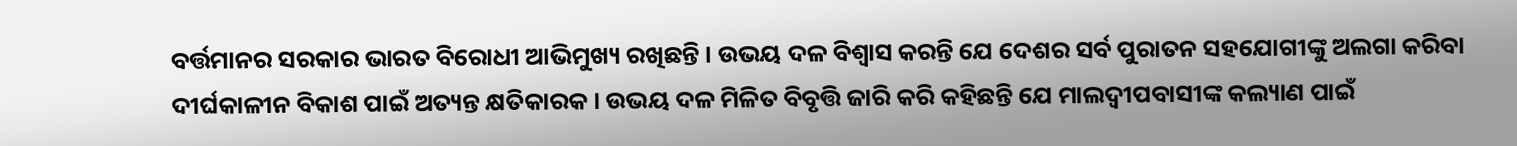ବର୍ତ୍ତମାନର ସରକାର ଭାରତ ବିରୋଧୀ ଆଭିମୁଖ୍ୟ ରଖିଛନ୍ତି । ଉଭୟ ଦଳ ବିଶ୍ୱାସ କରନ୍ତି ଯେ ଦେଶର ସର୍ବ ପୁରାତନ ସହଯୋଗୀଙ୍କୁ ଅଲଗା କରିବା ଦୀର୍ଘକାଳୀନ ବିକାଶ ପାଇଁ ଅତ୍ୟନ୍ତ କ୍ଷତିକାରକ । ଉଭୟ ଦଳ ମିଳିତ ବିବୃତ୍ତି ଜାରି କରି କହିଛନ୍ତି ଯେ ମାଲଦ୍ୱୀପବାସୀଙ୍କ କଲ୍ୟାଣ ପାଇଁ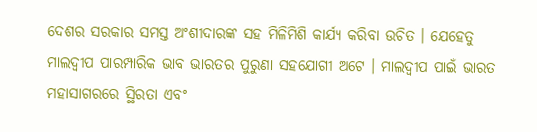ଦେଶର ସରକାର ସମସ୍ତ ଅଂଶୀଦାରଙ୍କ ସହ ମିଳିମିଶି କାର୍ଯ୍ୟ କରିବା ଉଚିତ । ଯେହେତୁ ମାଲଦ୍ୱୀପ ପାରମ୍ପାରିକ ଭାବ ଭାରତର ପୁରୁଣା ସହଯୋଗୀ ଅଟେ । ମାଲଦ୍ୱୀପ ପାଇଁ ଭାରତ ମହାସାଗରରେ ସ୍ଥିରତା ଏବଂ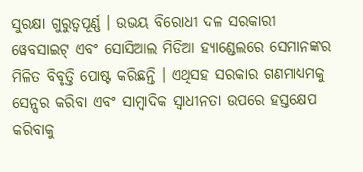ସୁରକ୍ଷା ଗୁରୁତ୍ୱପୂର୍ଣ୍ଣ । ଉଭୟ ବିରୋଧୀ ଦଳ ସରକାରୀ ୱେବସାଇଟ୍ ଏବଂ ସୋସିଆଲ ମିଡିଆ ହ୍ୟାଣ୍ଡେଲରେ ସେମାନଙ୍କର ମିଳିତ ବିବୃତ୍ତି ପୋଷ୍ଟ କରିଛନ୍ତି । ଏଥିସହ ସରକାର ଗଣମାଧ୍ୟମକୁ ସେନ୍ସର କରିବା ଏବଂ ସାମ୍ବାଦିକ ସ୍ୱାଧୀନତା ଉପରେ ହସ୍ତକ୍ଷେପ କରିବାକୁ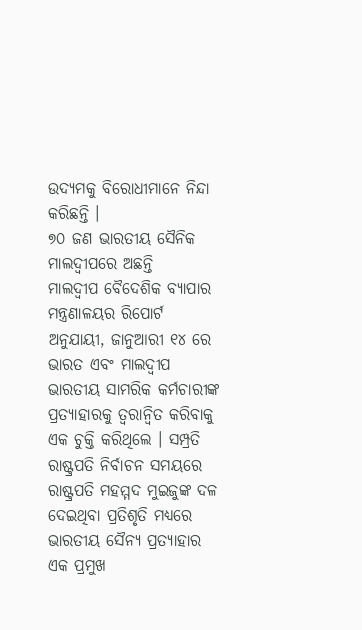ଉଦ୍ୟମକୁ ବିରୋଧୀମାନେ ନିନ୍ଦା କରିଛନ୍ତି ।
୭୦ ଜଣ ଭାରତୀୟ ସୈନିକ ମାଲଦ୍ୱୀପରେ ଅଛନ୍ତି
ମାଲଦ୍ୱୀପ ବୈଦେଶିକ ବ୍ୟାପାର ମନ୍ତ୍ରଣାଳୟର ରିପୋର୍ଟ ଅନୁଯାୟୀ, ଜାନୁଆରୀ ୧୪ ରେ ଭାରତ ଏବଂ ମାଲଦ୍ୱୀପ ଭାରତୀୟ ସାମରିକ କର୍ମଚାରୀଙ୍କ ପ୍ରତ୍ୟାହାରକୁ ତ୍ୱରାନ୍ୱିତ କରିବାକୁ ଏକ ଚୁକ୍ତି କରିଥିଲେ । ସମ୍ପ୍ରତି ରାଷ୍ଟ୍ରପତି ନିର୍ବାଚନ ସମୟରେ ରାଷ୍ଟ୍ରପତି ମହମ୍ମଦ ମୁଇଜୁଙ୍କ ଦଳ ଦେଇଥିବା ପ୍ରତିଶୃତି ମଧ୍ୟରେ ଭାରତୀୟ ସୈନ୍ୟ ପ୍ରତ୍ୟାହାର ଏକ ପ୍ରମୁଖ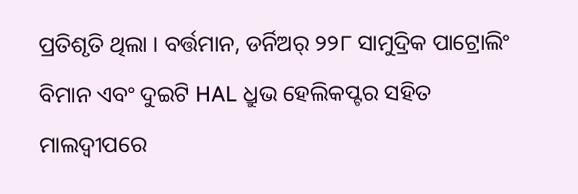ପ୍ରତିଶୃତି ଥିଲା । ବର୍ତ୍ତମାନ, ଡର୍ନିଅର୍ ୨୨୮ ସାମୁଦ୍ରିକ ପାଟ୍ରୋଲିଂ ବିମାନ ଏବଂ ଦୁଇଟି HAL ଧ୍ରୁଭ ହେଲିକପ୍ଟର ସହିତ ମାଲଦ୍ୱୀପରେ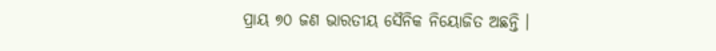ପ୍ରାୟ ୭୦ ଜଣ ଭାରତୀୟ ସୈନିକ ନିୟୋଜିତ ଅଛନ୍ତି ।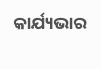କାର୍ଯ୍ୟଭାର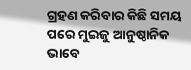ଗ୍ରହଣ କରିବାର କିଛି ସମୟ ପରେ ମୁଇଜୁ ଆନୁଷ୍ଠାନିକ ଭାବେ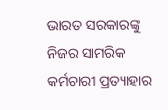ଭାରତ ସରକାରଙ୍କୁ ନିଜର ସାମରିକ କର୍ମଚାରୀ ପ୍ରତ୍ୟାହାର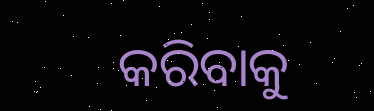କରିବାକୁ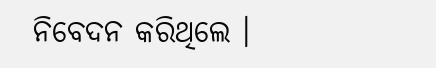ନିବେଦନ କରିଥିଲେ ।